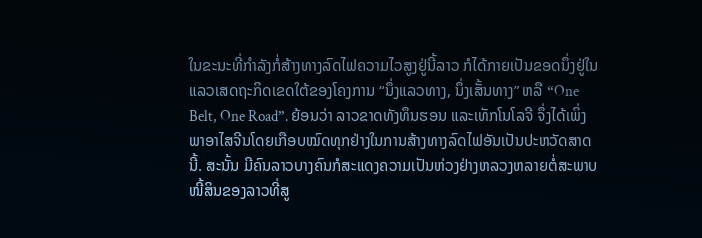ໃນຂະນະທີ່ກຳລັງກໍ່ສ້າງທາງລົດໄຟຄວາມໄວສູງຢູ່ນີ້ລາວ ກໍໄດ້ກາຍເປັນຂອດນຶ່ງຢູ່ໃນແລວເສດຖະກິດເຂດໃຕ້ຂອງໂຄງການ “ນຶ່ງແລວທາງ, ນຶ່ງເສັ້ນທາງ” ຫລື “One Belt, One Road”. ຍ້ອນວ່າ ລາວຂາດທັງທຶນຮອນ ແລະເທັກໂນໂລຈີ ຈຶ່ງໄດ້ເພິ່ງພາອາໄສຈີນໂດຍເກືອບໝົດທຸກຢ່າງໃນການສ້າງທາງລົດໄຟອັນເປັນປະຫວັດສາດນີ້. ສະນັ້ນ ມີຄົນລາວບາງຄົນກໍສະແດງຄວາມເປັນຫ່ວງຢ່າງຫລວງຫລາຍຕໍ່ສະພາບໜີ້ສິນຂອງລາວທີ່ສູ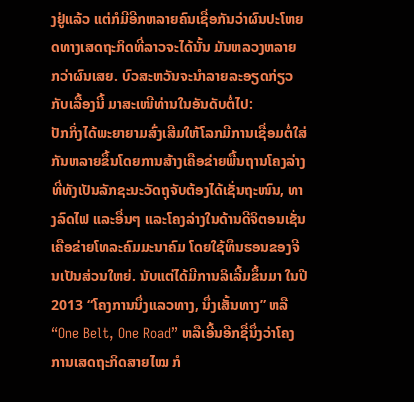ງຢູ່ແລ້ວ ແຕ່ກໍມີອີກຫລາຍຄົນເຊື່ອກັນວ່າຜົນປະໂຫຍດທາງເສດຖະກິດທີ່ລາວຈະໄດ້ນັ້ນ ມັນຫລວງຫລາຍ ກວ່າຜົນເສຍ. ບົວສະຫວັນຈະນຳລາຍລະອຽດກ່ຽວກັບເລື້ອງນີ້ ມາສະເໜີທ່ານໃນອັນດັບຕໍ່ໄປ:
ປັກກິ່ງໄດ້ພະຍາຍາມສົ່ງເສີມໃຫ້ໂລກມີການເຊື່ອມຕໍ່ໃສ່ກັນຫລາຍຂຶ້ນໂດຍການສ້າງເຄືອຂ່າຍພື້ນຖານໂຄງລ່າງທີ່ທັງເປັນລັກຊະນະວັດຖຸຈັບຕ້ອງໄດ້ເຊັ່ນຖະໜົນ, ທາງລົດໄຟ ແລະອື່ນໆ ແລະໂຄງລ່າງໃນດ້ານດີຈິຕອນເຊັ່ນເຄືອຂ່າຍໂທລະຄົມມະນາຄົມ ໂດຍໃຊ້ທຶນຮອນຂອງຈີນເປັນສ່ວນໃຫຍ່. ນັບແຕ່ໄດ້ມີການລິເລີ້ມຂຶ້ນມາ ໃນປີ 2013 “ໂຄງການນຶ່ງແລວທາງ, ນຶ່ງເສັ້ນທາງ” ຫລື “One Belt, One Road” ຫລືເອີ້ນອີກຊື່ນຶ່ງວ່າໂຄງການເສດຖະກິດສາຍໄໝ ກໍ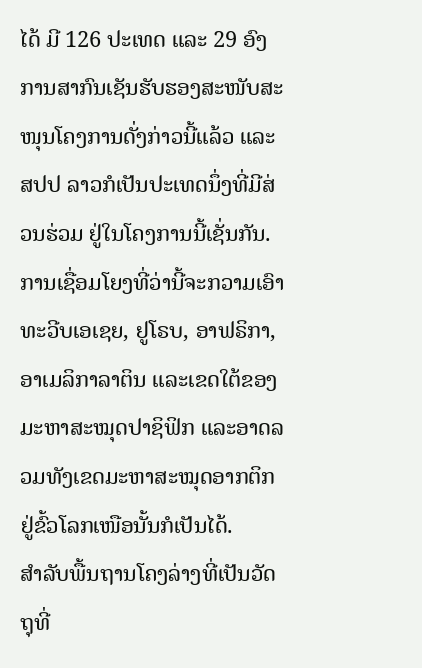ໄດ້ ມີ 126 ປະເທດ ແລະ 29 ອົງການສາກົນເຊັນຮັບຮອງສະໜັບສະໜຸນໂຄງການດັ່ງກ່າວນີ້ແລ້ວ ແລະ ສປປ ລາວກໍເປັນປະເທດນຶ່ງທີ່ມີສ່ວນຮ່ວມ ຢູ່ໃນໂຄງການນີ້ເຊັ່ນກັນ. ການເຊື່ອມໂຍງທີ່ວ່ານີ້ຈະກວາມເອົາທະວີບເອເຊຍ, ຢູໂຣບ, ອາຟຣິກາ, ອາເມລິກາລາຕິນ ແລະເຂດໃຕ້ຂອງມະຫາສະໝຸດປາຊິຟິກ ແລະອາດລວມທັງເຂດມະຫາສະໝຸດອາກຕິກຢູ່ຂົ້ວໂລກເໜືອນັ້ນກໍເປັນໄດ້.
ສຳລັບພື້ນຖານໂຄງລ່າງທີ່ເປັນວັດຖຸທີ່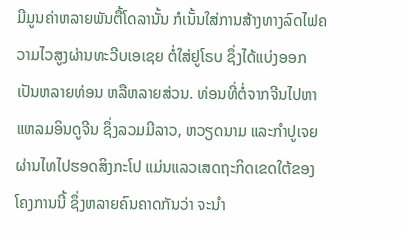ມີມູນຄ່າຫລາຍພັນຕື້ໂດລານັ້ນ ກໍເນັ້ນໃສ່ການສ້າງທາງລົດໄຟຄວາມໄວສູງຜ່ານທະວີບເອເຊຍ ຕໍ່ໃສ່ຢູໂຣບ ຊຶ່ງໄດ້ແບ່ງອອກເປັນຫລາຍທ່ອນ ຫລືຫລາຍສ່ວນ. ທ່ອນທີ່ຕໍ່ຈາກຈີນໄປຫາແຫລມອິນດູຈີນ ຊຶ່ງລວມມີລາວ, ຫວຽດນາມ ແລະກຳປູເຈຍ ຜ່ານໄທໄປຮອດສິງກະໂປ ແມ່ນແລວເສດຖະກິດເຂດໃຕ້ຂອງໂຄງການນີ້ ຊຶ່ງຫລາຍຄົນຄາດກັນວ່າ ຈະນຳ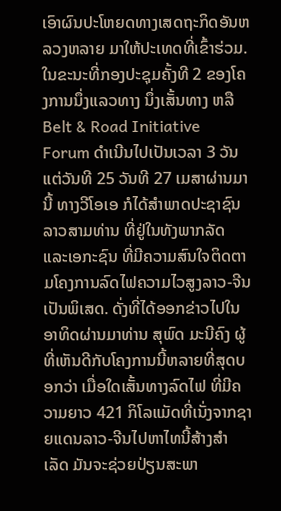ເອົາຜົນປະໂຫຍດທາງເສດຖະກິດອັນຫລວງຫລາຍ ມາໃຫ້ປະເທດທີ່ເຂົ້າຮ່ວມ.
ໃນຂະນະທີ່ກອງປະຊຸມຄັ້ງທີ 2 ຂອງໂຄງການນຶ່ງແລວທາງ ນຶ່ງເສັ້ນທາງ ຫລື Belt & Road Initiative Forum ດຳເນີນໄປເປັນເວລາ 3 ວັນ ແຕ່ວັນທີ 25 ວັນທີ 27 ເມສາຜ່ານມານີ້ ທາງວີໂອເອ ກໍໄດ້ສຳພາດປະຊາຊົນລາວສາມທ່ານ ທີ່ຢູ່ໃນທັງພາກລັດ ແລະເອກະຊົນ ທີ່ມີຄວາມສົນໃຈຕິດຕາມໂຄງການລົດໄຟຄວາມໄວສູງລາວ-ຈີນເປັນພິເສດ. ດັ່ງທີ່ໄດ້ອອກຂ່າວໄປໃນອາທິດຜ່ານມາທ່ານ ສຸພົດ ມະນີຄົງ ຜູ້ທີ່ເຫັນດີກັບໂຄງການນີ້ຫລາຍທີ່ສຸດບອກວ່າ ເມື່ອໃດເສັ້ນທາງລົດໄຟ ທີ່ມີຄວາມຍາວ 421 ກິໂລແມັດທີ່ເນັ່ງຈາກຊາຍແດນລາວ-ຈີນໄປຫາໄທນີ້ສ້າງສຳເລັດ ມັນຈະຊ່ວຍປ່ຽນສະພາ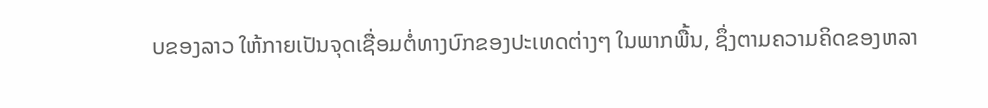ບຂອງລາວ ໃຫ້ກາຍເປັນຈຸດເຊື່ອມຕໍ່ທາງບົກຂອງປະເທດຕ່າງໆ ໃນພາກພື້ນ, ຊຶ່ງຕາມຄວາມຄິດຂອງຫລາ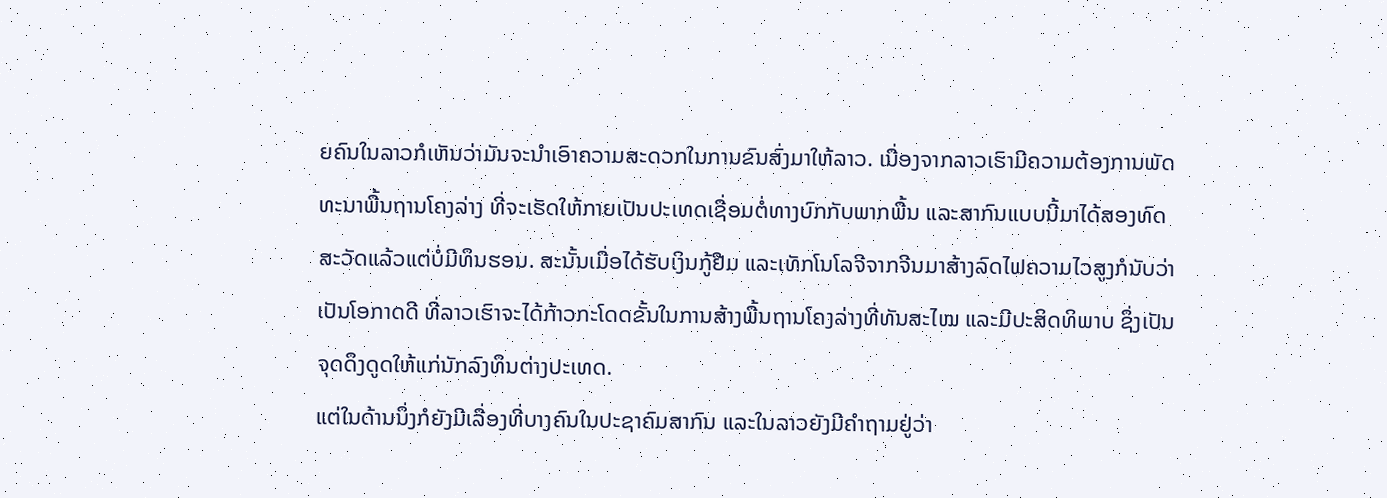ຍຄົນໃນລາວກໍເຫັນວ່າມັນຈະນຳເອົາຄວາມສະດວກໃນການຂົນສົ່ງມາໃຫ້ລາວ. ເນື່ອງຈາກລາວເຮົາມີຄວາມຕ້ອງການພັດທະນາພື້ນຖານໂຄງລ່າງ ທີ່ຈະເຮັດໃຫ້ກາຍເປັນປະເທດເຊື່ອມຕໍ່ທາງບົກກັບພາກພື້ນ ແລະສາກົນແບບນີ້ມາໄດ້ສອງທົດສະວັດແລ້ວແຕ່ບໍ່ມີທຶນຮອນ. ສະນັ້ນເມື່ອໄດ້ຮັບເງິນກູ້ຢືມ ແລະເທັກໂນໂລຈີຈາກຈີນມາສ້າງລົດໄຟຄວາມໄວສູງກໍນັບວ່າເປັນໂອກາດດີ ທີ່ລາວເຮົາຈະໄດ້ກ້າວກະໂດດຂັ້ນໃນການສ້າງພື້ນຖານໂຄງລ່າງທີ່ທັນສະໄໝ ແລະມີປະສິດທິພາບ ຊຶ່ງເປັນຈຸດດຶງດູດໃຫ້ແກ່ນັກລົງທຶນຕ່າງປະເທດ.
ແຕ່ໃນດ້ານນຶ່ງກໍຍັງມີເລື່ອງທີ່ບາງຄົນໃນປະຊາຄົມສາກົນ ແລະໃນລາວຍັງມີຄຳຖາມຢູ່ວ່າ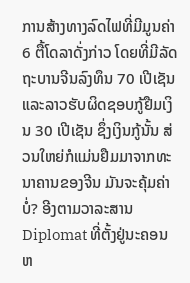ການສ້າງທາງລົດໄຟທີ່ມີມູນຄ່າ 6 ຕື້ໂດລາດັ່ງກ່າວ ໂດຍທີ່ມີລັດຖະບານຈີນລົງທຶນ 70 ເປີເຊັນ ແລະລາວຮັບຜິດຊອບກູ້ຢືມເງິນ 30 ເປີເຊັນ ຊຶ່ງເງິນກູ້ນັ້ນ ສ່ວນໃຫຍ່ກໍແມ່ນຢືມມາຈາກທະນາຄານຂອງຈີນ ມັນຈະຄຸ້ມຄ່າບໍ່? ອີງຕາມວາລະສານ Diplomat ທີ່ຕັ້ງຢູ່ນະຄອນຫ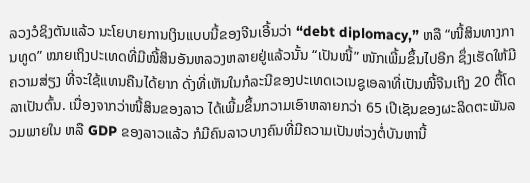ລວງວໍຊິງຕັນແລ້ວ ນະໂຍບາຍການເງິນແບບນີ້ຂອງຈີນເອີ້ນວ່າ “debt diplomacy,” ຫລື “ໜີ້ສິນທາງການທູດ” ໝາຍເຖິງປະເທດທີ່ມີໜີ້ສິນອັນຫລວງຫລາຍຢູ່ແລ້ວນັ້ນ “ເປັນໜີ້” ໜັກເພີ້ມຂຶ້ນໄປອີກ ຊຶ່ງເຮັດໃຫ້ມີຄວາມສ່ຽງ ທີ່ຈະໃຊ້ແທນຄືນໄດ້ຍາກ ດັ່ງທີ່ເຫັນໃນກໍລະນີຂອງປະເທດເວເນຊູເອລາທີ່ເປັນໜີ້ຈີນເຖິງ 20 ຕື້ໂດລາເປັນຕົ້ນ. ເນື່ອງຈາກວ່າໜີ້ສິນຂອງລາວ ໄດ້ເພີ້ມຂຶ້ນກວາມເອົາຫລາຍກວ່າ 65 ເປີເຊັນຂອງຜະລິດຕະພັນລວມພາຍໃນ ຫລື GDP ຂອງລາວແລ້ວ ກໍມີຄົນລາວບາງຄົນທີ່ມີຄວາມເປັນຫ່ວງຕໍ່ບັນຫານີ້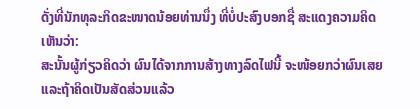ດັ່ງທີ່ນັກທຸລະກິດຂະໜາດນ້ອຍທ່ານນຶ່ງ ທີ່ບໍ່ປະສົງບອກຊື່ ສະແດງຄວາມຄິດເຫັນວ່າ:
ສະນັ້ນຜູ້ກ່ຽວຄິດວ່າ ຜົນໄດ້ຈາກການສ້າງທາງລົດໄຟນີ້ ຈະໜ້ອຍກວ່າຜົນເສຍ ແລະຖ້າຄິດເປັນສັດສ່ວນແລ້ວ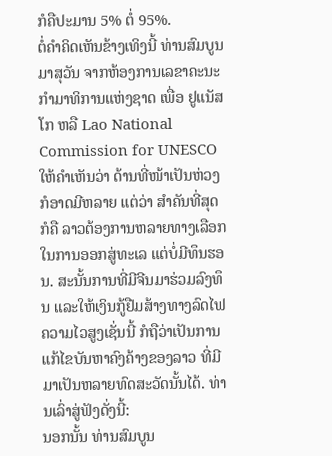ກໍຄືປະມານ 5% ຕໍ່ 95%.
ຕໍ່ຄຳຄິດເຫັນຂ້າງເທິງນີ້ ທ່ານສົມບູນ ມາສຸວັນ ຈາກຫ້ອງການເລຂາຄະນະກຳມາທິການແຫ່ງຊາດ ເພື່ອ ຢູແນັສໂກ ຫລື Lao National Commission for UNESCO ໃຫ້ຄຳເຫັນວ່າ ດ້ານທີ່ໜ້າເປັນຫ່ວງກໍອາດມີຫລາຍ ແຕ່ວ່າ ສຳຄັນທີ່ສຸດກໍຄື ລາວຕ້ອງການຫລາຍທາງເລືອກໃນການອອກສູ່ທະເລ ແຕ່ບໍ່ມີທຶນຮອນ. ສະນັ້ນການທີ່ມີຈີນມາຮ່ວມລົງທຶນ ແລະໃຫ້ເງິນກູ້ຢືມສ້າງທາງລົດໄຟຄວາມໄວສູງເຊັ່ນນີ້ ກໍຖືວ່າເປັນການແກ້ໄຂບັນຫາຄົງຄ້າງຂອງລາວ ທີ່ມີມາເປັນຫລາຍທົດສະວັດນັ້ນໄດ້. ທ່ານເລົ່າສູ່ຟັງດັ່ງນີ້:
ນອກນັ້ນ ທ່ານສົມບູນ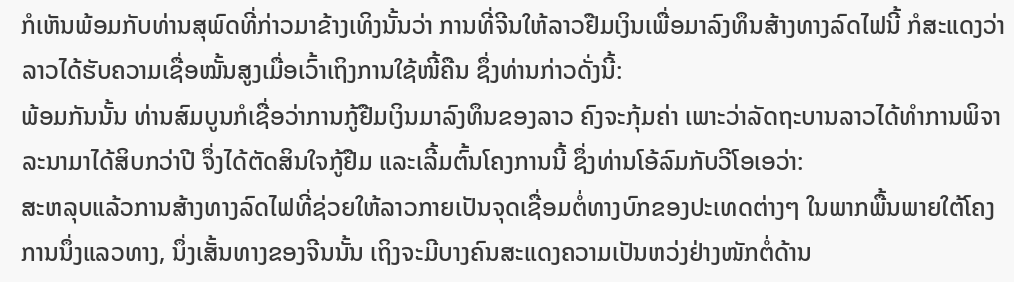ກໍເຫັນພ້ອມກັບທ່ານສຸພົດທີ່ກ່າວມາຂ້າງເທິງນັ້ນວ່າ ການທີ່ຈີນໃຫ້ລາວຢືມເງິນເພື່ອມາລົງທຶນສ້າງທາງລົດໄຟນີ້ ກໍສະແດງວ່າລາວໄດ້ຮັບຄວາມເຊື່ອໝັ້ນສູງເມື່ອເວົ້າເຖິງການໃຊ້ໜີ້ຄືນ ຊຶ່ງທ່ານກ່າວດັ່ງນີ້:
ພ້ອມກັນນັ້ນ ທ່ານສົມບູນກໍເຊື່ອວ່າການກູ້ຢືມເງິນມາລົງທຶນຂອງລາວ ຄົງຈະກຸ້ມຄ່າ ເພາະວ່າລັດຖະບານລາວໄດ້ທຳການພິຈາລະນາມາໄດ້ສິບກວ່າປີ ຈຶ່ງໄດ້ຕັດສິນໃຈກູ້ຢືມ ແລະເລີ້ມຕົ້ນໂຄງການນີ້ ຊຶ່ງທ່ານໂອ້ລົມກັບວີໂອເອວ່າ:
ສະຫລຸບແລ້ວການສ້າງທາງລົດໄຟທີ່ຊ່ວຍໃຫ້ລາວກາຍເປັນຈຸດເຊື່ອມຕໍ່ທາງບົກຂອງປະເທດຕ່າງໆ ໃນພາກພື້ນພາຍໃຕ້ໂຄງການນຶ່ງແລວທາງ, ນຶ່ງເສັ້ນທາງຂອງຈີນນັ້ນ ເຖິງຈະມີບາງຄົນສະແດງຄວາມເປັນຫວ່ງຢ່າງໜັກຕໍ່ດ້ານ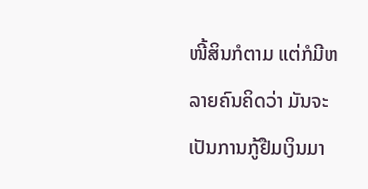ໜີ້ສິນກໍຕາມ ແຕ່ກໍມີຫລາຍຄົນຄິດວ່າ ມັນຈະເປັນການກູ້ຢືມເງິນມາ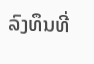ລົງທຶນທີ່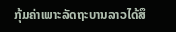ກຸ້ມຄ່າເພາະລັດຖະບານລາວໄດ້ສຶ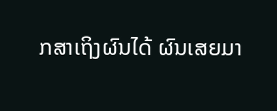ກສາເຖິງຜົນໄດ້ ຜົນເສຍມາ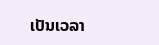ເປັນເວລາ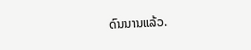ດົນນານແລ້ວ.